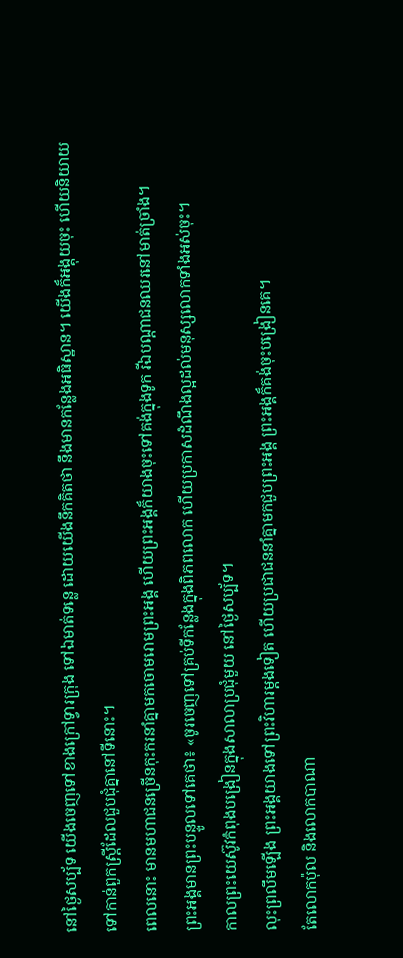នៅថ្ងៃសប្ប័ទ យើងចេញទៅខាងក្រៅទ្វារក្រុង ទៅឯមាត់ទន្លេ ដោយយើងនឹកគិតថា នឹងមានកន្លែងអធិស្ឋាន។ យើងក៏អង្គុយចុះ ហើយនិយាយទៅកាន់ពួកស្ត្រីដែលជួបជុំគ្នានៅទីនោះ។
ពេលនោះ មានមហាជនច្រើនកុះករនាំគ្នាមកចោមរោមព្រះអង្គ ហើយព្រះអង្គក៏យាងចុះទៅគង់ក្នុងទូក រីឯបណ្ដាជនឈរនៅមាត់ច្រាំង។
ព្រះអង្គមានព្រះបន្ទូលទៅគេថា៖ «ចូរចេញទៅគ្រប់ទីកន្លែងក្នុងពិភពលោក ហើយប្រកាសដំណឹងល្អដល់មនុស្សលោកទាំងអស់ចុះ។
កាលព្រះយេស៊ូវកំពុងបង្រៀនក្នុងសាលាប្រជុំមួយ នៅថ្ងៃសប្ប័ទ។
លុះព្រលឹមឡើង ព្រះអង្គយាងទៅព្រះវិហារម្តងទៀត ហើយប្រជាជននាំគ្នាមកជួបព្រះអង្គ ព្រះអង្គក៏គង់ចុះបង្រៀនគេ។
តែលោកប៉ុល និងលោកបាណា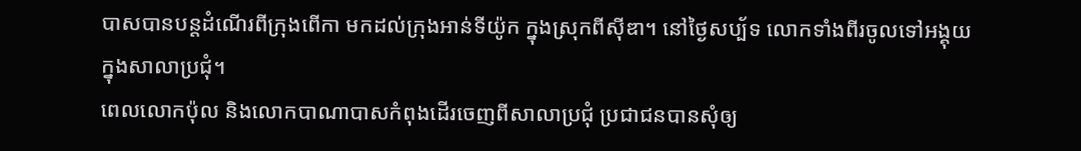បាសបានបន្ដដំណើរពីក្រុងពើកា មកដល់ក្រុងអាន់ទីយ៉ូក ក្នុងស្រុកពីស៊ីឌា។ នៅថ្ងៃសប្ប័ទ លោកទាំងពីរចូលទៅអង្គុយក្នុងសាលាប្រជុំ។
ពេលលោកប៉ុល និងលោកបាណាបាសកំពុងដើរចេញពីសាលាប្រជុំ ប្រជាជនបានសុំឲ្យ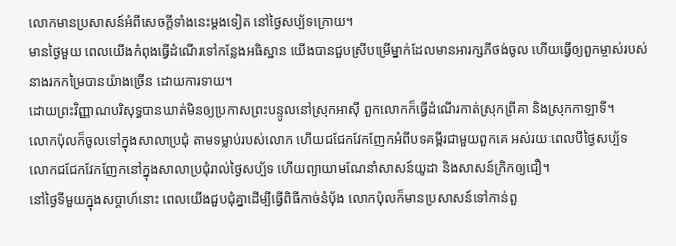លោកមានប្រសាសន៍អំពីសេចក្តីទាំងនេះម្ដងទៀត នៅថ្ងៃសប្ប័ទក្រោយ។
មានថ្ងៃមួយ ពេលយើងកំពុងធ្វើដំណើរទៅកន្លែងអធិស្ឋាន យើងបានជួបស្រីបម្រើម្នាក់ដែលមានអារក្សភីថង់ចូល ហើយធ្វើឲ្យពួកម្ចាស់របស់នាងរកកម្រៃបានយ៉ាងច្រើន ដោយការទាយ។
ដោយព្រះវិញ្ញាណបរិសុទ្ធបានឃាត់មិនឲ្យប្រកាសព្រះបន្ទូលនៅស្រុកអាស៊ី ពួកលោកក៏ធ្វើដំណើរកាត់ស្រុកព្រីគា និងស្រុកកាឡាទី។
លោកប៉ុលក៏ចូលទៅក្នុងសាលាប្រជុំ តាមទម្លាប់របស់លោក ហើយជជែកវែកញែកអំពីបទគម្ពីរជាមួយពួកគេ អស់រយៈពេលបីថ្ងៃសប្ប័ទ
លោកជជែកវែកញែកនៅក្នុងសាលាប្រជុំរាល់ថ្ងៃសប្ប័ទ ហើយព្យាយាមណែនាំសាសន៍យូដា និងសាសន៍ក្រិកឲ្យជឿ។
នៅថ្ងៃទីមួយក្នុងសប្ដាហ៍នោះ ពេលយើងជួបជុំគ្នាដើម្បីធ្វើពិធីកាច់នំបុ័ង លោកប៉ុលក៏មានប្រសាសន៍ទៅកាន់ពួ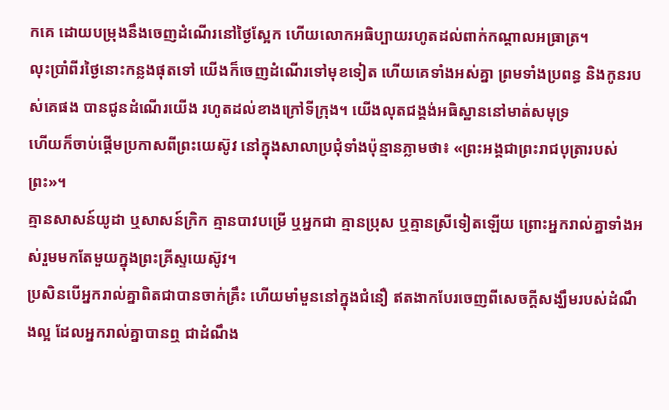កគេ ដោយបម្រុងនឹងចេញដំណើរនៅថ្ងៃស្អែក ហើយលោកអធិប្បាយរហូតដល់ពាក់កណ្តាលអធ្រាត្រ។
លុះប្រាំពីរថ្ងៃនោះកន្លងផុតទៅ យើងក៏ចេញដំណើរទៅមុខទៀត ហើយគេទាំងអស់គ្នា ព្រមទាំងប្រពន្ធ និងកូនរបស់គេផង បានជូនដំណើរយើង រហូតដល់ខាងក្រៅទីក្រុង។ យើងលុតជង្គង់អធិស្ឋាននៅមាត់សមុទ្រ
ហើយក៏ចាប់ផ្តើមប្រកាសពីព្រះយេស៊ូវ នៅក្នុងសាលាប្រជុំទាំងប៉ុន្មានភ្លាមថា៖ «ព្រះអង្គជាព្រះរាជបុត្រារបស់ព្រះ»។
គ្មានសាសន៍យូដា ឬសាសន៍ក្រិក គ្មានបាវបម្រើ ឬអ្នកជា គ្មានប្រុស ឬគ្មានស្រីទៀតឡើយ ព្រោះអ្នករាល់គ្នាទាំងអស់រួមមកតែមួយក្នុងព្រះគ្រីស្ទយេស៊ូវ។
ប្រសិនបើអ្នករាល់គ្នាពិតជាបានចាក់គ្រឹះ ហើយមាំមួននៅក្នុងជំនឿ ឥតងាកបែរចេញពីសេចក្តីសង្ឃឹមរបស់ដំណឹងល្អ ដែលអ្នករាល់គ្នាបានឮ ជាដំណឹង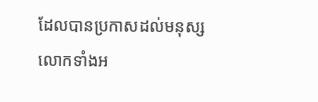ដែលបានប្រកាសដល់មនុស្សលោកទាំងអ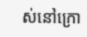ស់នៅក្រោ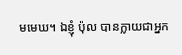មមេឃ។ ឯខ្ញុំ ប៉ុល បានក្លាយជាអ្នក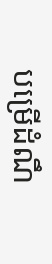បម្រើដំណឹ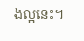ងល្អនេះ។